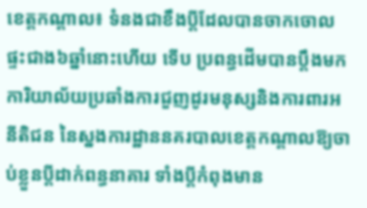ខេត្តកណ្តាល៖ ទំនងជាខឹងប្តីដែលបានចាកចោលផ្ទះជាង៦ឆ្នាំនោះហើយ ទើប ប្រពន្ធដើមបានប្តឹងមកការិយាល័យប្រឆាំងការជួញដូរមនុស្សនិងការពារអនីតិជន នៃស្នងការដ្ឋាននគរបាលខេត្តកណ្តាលឱ្យចាប់ខ្លួនប្តីដាក់ពន្ធនាគារ ទាំងប្តីកំពុងមាន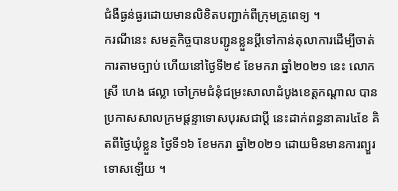ជំងឺធ្ងន់ធ្ងរដោយមានលិខិតបញ្ជាក់ពីក្រុមគ្រូពេទ្យ ។
ករណីនេះ សមត្ថកិច្ចបានបញ្ជូនខ្លួនប្តីទៅកាន់តុលាការដើម្បីចាត់ការតាមច្បាប់ ហើយនៅថ្ងៃទី២៩ ខែមករា ឆ្នាំ២០២១ នេះ លោកស្រី ហេង ផល្លា ចៅក្រមជំនុំជម្រះសាលាដំបូងខេត្តកណ្តាល បានប្រកាសសាលក្រមផ្តន្ទាទោសបុរសជាប្តី នេះដាក់ពន្ធនាគារ៤ខែ គិតពីថ្ងៃឃុំខ្លួន ថ្ងៃទី១៦ ខែមករា ឆ្នាំ២០២១ ដោយមិនមានការព្យួរទោសឡើយ ។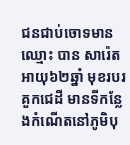ជនជាប់ចោទមានឈ្មោះ បាន សារ៉េត អាយុ៦២ឆ្នាំ មុខរបរគួកជេដី មានទីកន្លែងកំណើតនៅភូមិបុ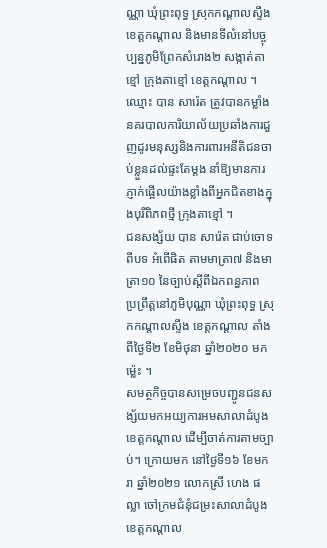ណ្ណា ឃុំព្រះពុទ្ធ ស្រុកកណ្តាលស្ទឹង ខេត្តកណ្តាល និងមានទីលំនៅបច្ចុប្បន្នភូមិព្រែកសំរោង២ សង្កាត់តាខ្មៅ ក្រុងតាខ្មៅ ខេត្តកណ្តាល ។
ឈ្មោះ បាន សារ៉េត ត្រូវបានកម្លាំងនគរបាលការិយាល័យប្រឆាំងការជួញដូរមនុស្សនិងការពារអនីតិជនចាប់ខ្លួនដល់ផ្ទះតែម្តង នាំឱ្យមានការភ្ញាក់ផ្អើលយ៉ាងខ្លាំងពីអ្នកជិតខាងក្នុងបុរីពិភពថ្មី ក្រុងតាខ្មៅ ។
ជនសង្ស័យ បាន សារ៉េត ជាប់ចោទពីបទ អំពើផិត តាមមាត្រា៧ និងមាត្រា១០ នៃច្បាប់ស្តីពីឯកពន្ធភាព ប្រព្រឹត្តនៅភូមិបុណ្ណា ឃុំព្រះពុទ្ធ ស្រុកកណ្តាលស្ទឹង ខេត្តកណ្តាល តាំងពីថ្ងៃទី២ ខែមិថុនា ឆ្នាំ២០២០ មកម្ល៉េះ ។
សមត្ថកិច្ចបានសម្រេចបញ្ជូនជនសង្ស័យមកអយ្យការអមសាលាដំបូងខេត្តកណ្តាល ដើម្បីចាត់ការតាមច្បាប់។ ក្រោយមក នៅថ្ងៃទី១៦ ខែមករា ឆ្នាំ២០២១ លោកស្រី ហេង ផល្លា ចៅក្រមជំនុំជម្រះសាលាដំបូងខេត្តកណ្តាល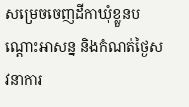សម្រេចចេញដីកាឃុំខ្លួនបណ្តោះអាសន្ន និងកំណត់ថ្ងៃសវនាការ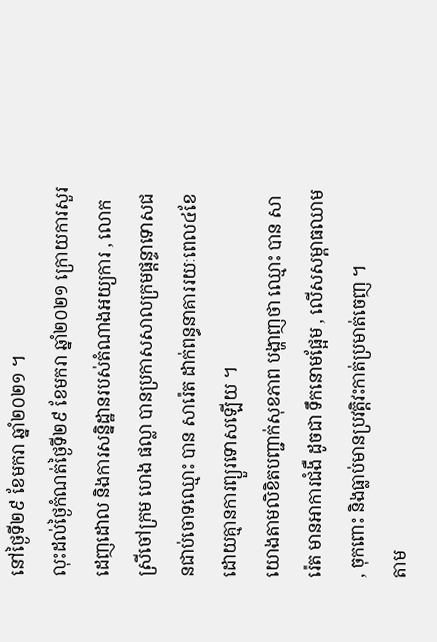នៅថ្ងៃទី២៩ ខែមករា ឆ្នាំ២០២១ ។
លុះដល់ថ្ងៃកំណត់ថ្ងៃទី២៩ ខែមករា ឆ្នាំ២០២១ ក្រោយការសួរដេញដោល និងការសន្និដ្ឋានរបស់តំណាងអយ្យការ , លោកស្រីចៅក្រម ហេង ផល្លា បានប្រកាសសាលក្រមផ្តន្ទាទោសជនជាប់ចោទឈ្មោះ បាន សារ៉េត ដាក់ពន្ធនាគាររយៈពេល៤ខែ ដោយគ្មានការព្យួរទោសឡើយ ។
យោងតាមលិខិតបញ្ជាក់សុខភាព បង្ហាញថា ឈ្មោះ បាន សារ៉េត មានអាការជំងឺ ដូចជា ទឹកនោមផ្អែម , លើសសម្ពាធឈាម , ចុកពោះ និងធ្លាប់មានប្រវត្តិវះកាត់ប្រមាត់ចេញ ។
តាម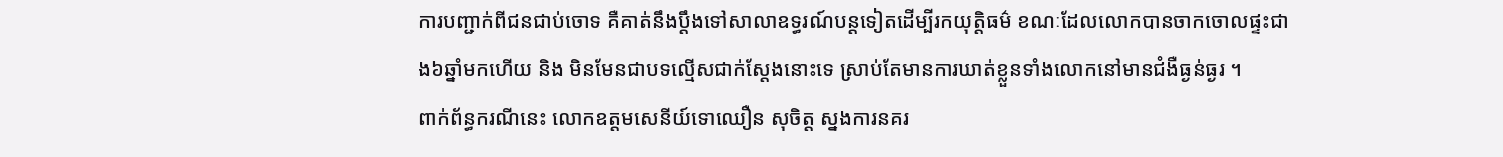ការបញ្ជាក់ពីជនជាប់ចោទ គឺគាត់នឹងប្តឹងទៅសាលាឧទ្ធរណ៍បន្តទៀតដើម្បីរកយុត្តិធម៌ ខណៈដែលលោកបានចាកចោលផ្ទះជាង៦ឆ្នាំមកហើយ និង មិនមែនជាបទល្មើសជាក់ស្តែងនោះទេ ស្រាប់តែមានការឃាត់ខ្លួនទាំងលោកនៅមានជំងឺធ្ងន់ធ្ងរ ។
ពាក់ព័ន្ធករណីនេះ លោកឧត្តមសេនីយ៍ទោឈឿន សុចិត្ត ស្នងការនគរ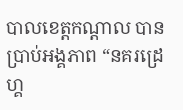បាលខេត្តកណ្ដាល បានប្រាប់អង្គភាព “នគរដ្រេហ្គ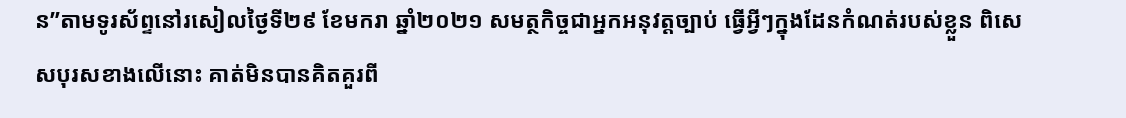ន”តាមទូរស័ព្ទនៅរសៀលថ្ងៃទី២៩ ខែមករា ឆ្នាំ២០២១ សមត្ថកិច្ចជាអ្នកអនុវត្តច្បាប់ ធ្វើអ្វីៗក្នុងដែនកំណត់របស់ខ្លួន ពិសេសបុរសខាងលើនោះ គាត់មិនបានគិតគួរពី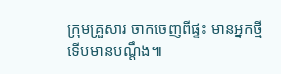ក្រុមគ្រួសារ ចាកចេញពីផ្ទះ មានអ្នកថ្មី ទើបមានបណ្តឹង៕